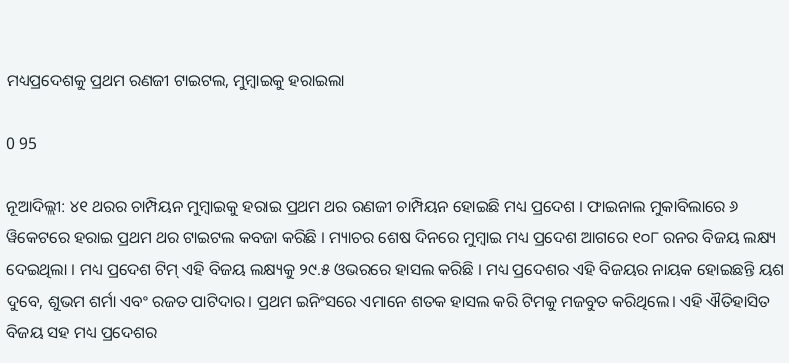ମଧ୍ୟପ୍ରଦେଶକୁ ପ୍ରଥମ ରଣଜୀ ଟାଇଟଲ, ମୁମ୍ବାଇକୁ ହରାଇଲା

0 95

ନୂଆଦିଲ୍ଲୀ: ୪୧ ଥରର ଚାମ୍ପିୟନ ମୁମ୍ୱାଇକୁ ହରାଇ ପ୍ରଥମ ଥର ରଣଜୀ ଚାମ୍ପିୟନ ହୋଇଛି ମଧ୍ୟ ପ୍ରଦେଶ । ଫାଇନାଲ ମୁକାବିଲାରେ ୬ ୱିକେଟରେ ହରାଇ ପ୍ରଥମ ଥର ଟାଇଟଲ କବଜା କରିଛି । ମ୍ୟାଚର ଶେଷ ଦିନରେ ମୁମ୍ୱାଇ ମଧ୍ୟ ପ୍ରଦେଶ ଆଗରେ ୧୦୮ ରନର ବିଜୟ ଲକ୍ଷ୍ୟ ଦେଇଥିଲା । ମଧ୍ୟ ପ୍ରଦେଶ ଟିମ୍ ଏହି ବିଜୟ ଲକ୍ଷ୍ୟକୁ ୨୯.୫ ଓଭରରେ ହାସଲ କରିଛି । ମଧ୍ୟ ପ୍ରଦେଶର ଏହି ବିଜୟର ନାୟକ ହୋଇଛନ୍ତି ୟଶ ଦୁବେ, ଶୁଭମ ଶର୍ମା ଏବଂ ରଜତ ପାଟିଦାର। ପ୍ରଥମ ଇନିଂସରେ ଏମାନେ ଶତକ ହାସଲ କରି ଟିମକୁ ମଜବୁତ କରିଥିଲେ। ଏହି ଐତିହାସିତ ବିଜୟ ସହ ମଧ୍ୟ ପ୍ରଦେଶର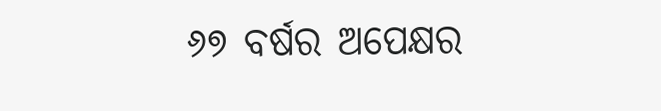୬୭ ବର୍ଷର ଅପେକ୍ଷର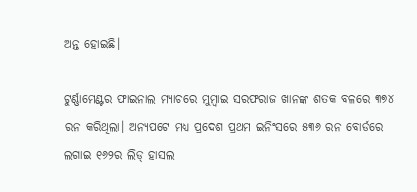ଅନ୍ତ ହୋଇଛି।

ଟୁର୍ଣ୍ଣାମେଣ୍ଟର ଫାଇନାଲ ମ୍ୟାଚରେ ମୁମ୍ୱାଇ ସରଫରାଜ ଖାନଙ୍କ ଶତକ ବଳରେ ୩୭୪ ରନ କରିଥିଲା। ଅନ୍ୟପଟେ ମଧ୍ୟ ପ୍ରଦେଶ ପ୍ରଥମ ଇନିଂସରେ ୫୩୬ ରନ ବୋର୍ଡରେ ଲଗାଇ ୧୬୨ର ଲିଡ୍ ହାସଲ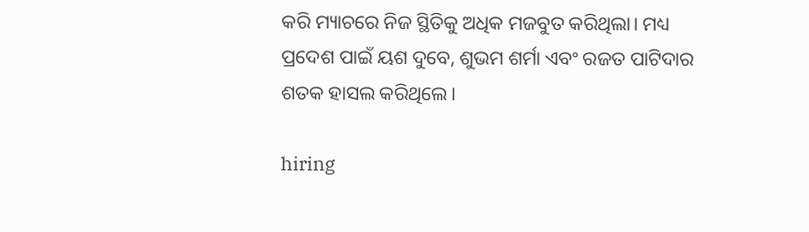କରି ମ୍ୟାଚରେ ନିଜ ସ୍ଥିତିକୁ ଅଧିକ ମଜବୁତ କରିଥିଲା। ମଧ୍ୟ ପ୍ରଦେଶ ପାଇଁ ୟଶ ଦୁବେ, ଶୁଭମ ଶର୍ମା ଏବଂ ରଜତ ପାଟିଦାର ଶତକ ହାସଲ କରିଥିଲେ।

hiring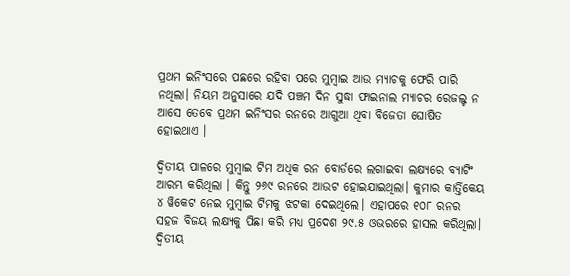ପ୍ରଥମ ଇନିଂସରେ ପଛରେ ରହିବା ପରେ ମୁମ୍ୱାଇ ଆଉ ମ୍ୟାଚକୁ ଫେରି ପାରି ନଥିଲା। ନିୟମ ଅନୁସାରେ ଯଦି ପଞ୍ଚମ ଦିନ ସୁଦ୍ଧା ଫାଇନାଲ ମ୍ୟାଚର ରେଜଲ୍ଟ ନ ଆସେ ତେବେ ପ୍ରଥମ ଇନିଂସର ରନରେ ଆଗୁଆ ଥିବା ବିଜେତା ଘୋଷିତ ହୋଇଥାଏ ।

ଦ୍ୱିତୀୟ ପାଳରେ ମୁମ୍ୱାଇ ଟିମ ଅଧିକ ରନ ବୋର୍ଡରେ ଲଗାଇବା ଲକ୍ଷ୍ୟରେ ବ୍ୟାଟିଂ ଆରମ୍ଭ କରିଥିଲା । କିନ୍ତୁ ୨୬୯ ରନରେ ଆଉଟ ହୋଇଯାଇଥିଲା। କୁମାର କାର୍ତ୍ତିକେୟ ୪ ୱିକେଟ ନେଇ ମୁମ୍ୱାଇ ଟିମକୁ ଝଟକା ଦେଇଥିଲେ। ଏହାପରେ ୧୦୮ ରନର ସହଜ ବିଜୟ ଲକ୍ଷ୍ୟକୁ ପିଛା କରି ମଧ୍ୟ ପ୍ରଦେଶ ୨୯.୫ ଓଭରରେ ହାସଲ କରିଥିଲା। ଦ୍ୱିତୀୟ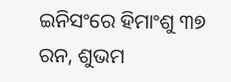ଇନିସଂରେ ହିମାଂଶୁ ୩୭ ରନ, ଶୁଭମ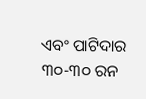ଏବଂ ପାଟିଦାର ୩୦-୩୦ ରନ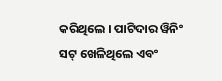କରିଥିଲେ । ପାଟିଦାର ୱିନିଂ ସଟ୍ ଖେଳିଥିଲେ ଏବଂ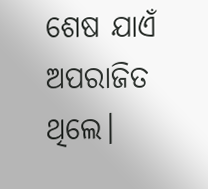ଶେଷ ଯାଏଁ ଅପରାଜିତ ଥିଲେ।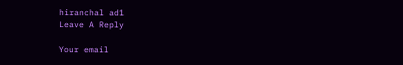hiranchal ad1
Leave A Reply

Your email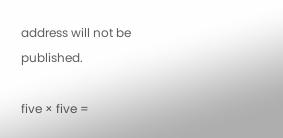address will not be published.

five × five =